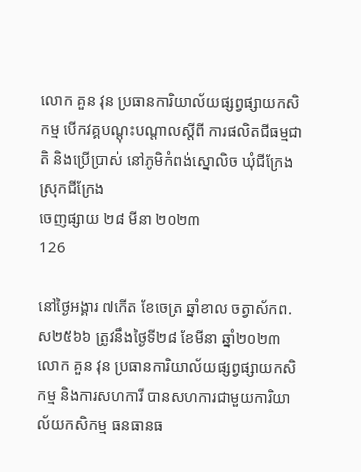លោក គួន វុន ប្រធានការិយាល័យផ្សព្វផ្សាយកសិកម្ម បើកវគ្គបណ្ដុះបណ្តាលស្តីពី ការផលិតជីធម្មជាតិ និងប្រើប្រាស់ នៅភូមិកំពង់ស្នោលិច ឃុំជីក្រែង ស្រុកជីក្រែង
ចេញផ្សាយ ២៨ មីនា ២០២៣
126

នៅថ្ងៃអង្គារ ៧កើត ខែចេត្រ ឆ្នាំខាល ចត្វាស័កព.ស២៥៦៦ ត្រូវនឹងថ្ងៃទី២៨ ខែមីនា ឆ្នាំ២០២៣ លោក គួន វុន ប្រធានការិយាល័យផ្សព្វផ្សាយកសិកម្ម និងការសហការី បានសហការជាមួយការិយាល័យកសិកម្ម ធនធានធ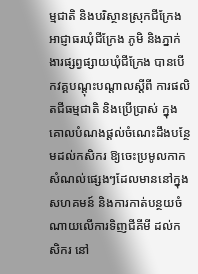ម្មជាតិ និងបរិស្ថានស្រុកជីក្រែង អាជ្ញាធរឃុំជីក្រែង ភូមិ និងភ្នាក់ងារផ្សព្វផ្សាយឃុំជីក្រែង បានបើកវគ្គបណ្តុះបណ្តាលស្តីពី ការផលិតជីធម្មជាតិ និងប្រើប្រាស់ ក្នុងគោលបំណងផ្តល់ចំណេះដឹងបន្ថែមដល់កសិករ ឱ្យចេះប្រមូលកាកសំណល់ផ្សេងៗដែលមាននៅក្នុងសហគមន៍ និងការកាត់បន្ថយចំណាយលើការទិញជីគីមី ដល់កសិករ នៅ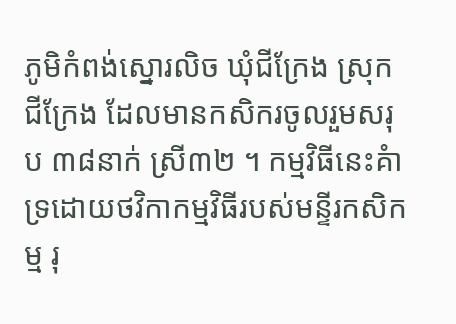ភូមិកំពង់ស្នោរលិច ឃុំជីក្រែង ស្រុកជីក្រែង ដែលមានកសិករចូលរួមសរុប ៣៨នាក់ ស្រី៣២ ។ កម្មវិធីនេះគំាទ្រដោយថវិកាកម្មវិធីរបស់មន្ទីរកសិកម្ម រុ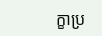ក្ខាប្រ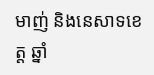មាញ់ និងនេសាទខេត្ត ឆ្នាំ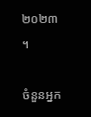២០២៣ ។

ចំនួនអ្នក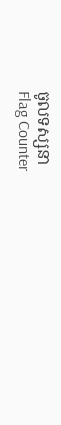ចូលទស្សនា
Flag Counter